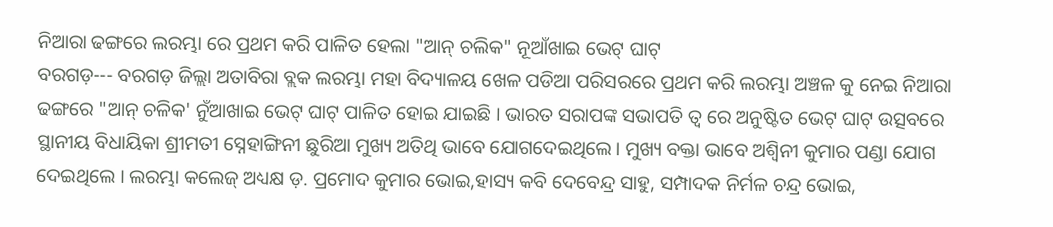ନିଆରା ଢଙ୍ଗରେ ଲରମ୍ଭା ରେ ପ୍ରଥମ କରି ପାଳିତ ହେଲା "ଆନ୍ ଚଲିକ" ନୂଆଁଖାଇ ଭେଟ୍ ଘାଟ୍
ବରଗଡ଼--- ବରଗଡ଼ ଜିଲ୍ଲା ଅତାବିରା ବ୍ଲକ ଲରମ୍ଭା ମହା ବିଦ୍ୟାଳୟ ଖେଳ ପଡିଆ ପରିସରରେ ପ୍ରଥମ କରି ଲରମ୍ଭା ଅଞ୍ଚଳ କୁ ନେଇ ନିଆରା ଢଙ୍ଗରେ "ଆନ୍ ଚଳିକ' ନୁଁଆଖାଇ ଭେଟ୍ ଘାଟ୍ ପାଳିତ ହୋଇ ଯାଇଛି । ଭାରତ ସରାପଙ୍କ ସଭାପତି ତ୍ୱ ରେ ଅନୁଷ୍ଟିତ ଭେଟ୍ ଘାଟ୍ ଉତ୍ସବରେ ସ୍ଥାନୀୟ ବିଧାୟିକା ଶ୍ରୀମତୀ ସ୍ନେହାଙ୍ଗିନୀ ଛୁରିଆ ମୁଖ୍ୟ ଅତିଥି ଭାବେ ଯୋଗଦେଇଥିଲେ। ମୁଖ୍ୟ ବକ୍ତା ଭାବେ ଅଶ୍ୱିନୀ କୁମାର ପଣ୍ଡା ଯୋଗ ଦେଇଥିଲେ । ଲରମ୍ଭା କଲେଜ୍ ଅଧ୍ୟକ୍ଷ ଡ଼. ପ୍ରମୋଦ କୁମାର ଭୋଇ,ହାସ୍ୟ କବି ଦେବେନ୍ଦ୍ର ସାହୁ, ସମ୍ପାଦକ ନିର୍ମଳ ଚନ୍ଦ୍ର ଭୋଇ,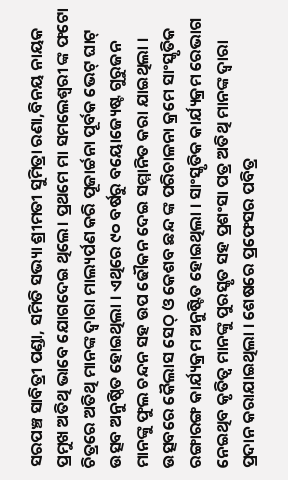ସରପଞ୍ଚ ସାବିତ୍ରୀ ପଣ୍ଡା, ସମିତି ସଭ୍ୟା ଶ୍ରୀମତୀ ସୁମିତ୍ରା ରଣା,ବିନୟ ନାୟକ ପ୍ରମୁଖ ଅତିଥି ଭାବେ ଯୋଗଦେଇ ଥିଲେ। ପ୍ରଥମେ ମା ସମଲେଶ୍ଵରୀ ଙ୍କ ଫଟୋ ଚିତ୍ରରେ ଅତିଥି ମାନଙ୍କ ଦ୍ଵାରା ମାଲ୍ୟର୍ପଣ କରି ପୂଜାର୍ଚ୍ଚନା ପୂର୍ବକ ଭେଟ୍ ଘାଟ୍ ଉତ୍ସବ ଅନୁଷ୍ଠିତ ହୋଇଥିଲା । ଏଥିରେ ୯୦ ବର୍ଷରୁ ବୟୋଜ୍ୟେଷ୍ଟ ଗୁରୁଜନ ମାନଙ୍କୁ ଫୁଲ ଚନ୍ଦନ ସହ ଉପ ଢୌକନ ଦେଇ ସମ୍ମାନିତ କରା ଯାଇଥିଲା । ଉତ୍ସବରେ କୈଲାସ ସେଠ୍ ଓ କେଶବ ଛନ୍ଦ ଙ୍କ ପରିଚାଳନା କ୍ରମେ ସାଂସ୍କୃତିକ ରଙ୍ଗାରଙ୍ଗ କାର୍ଯ୍ୟକ୍ରମ ଅନୁଷ୍ଟିତ ହୋଇଥିଲା । ସାଂସ୍କୃତିକ କାର୍ଯ୍ୟକ୍ରମ ରେଭାଗ ନେଇଥିବ କୃତିତ୍ୱ ମାନଙ୍କୁ ପୁରସ୍କୃତ ସହ ପ୍ରଶଂସା ପତ୍ର ଅତିଥି ମାନଙ୍କ ଦ୍ଵାରା ପ୍ରଦାନ କରାଯାଇଥିଲା । ଶେଷରେ ପ୍ରଫେସର ପବିତ୍ର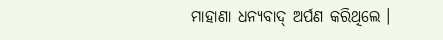ମାହାଣା ଧନ୍ୟବାଦ୍ ଅର୍ପଣ କରିଥିଲେ ।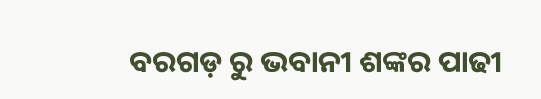ବରଗଡ଼ ରୁ ଭବାନୀ ଶଙ୍କର ପାଢୀ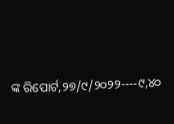ଙ୍କ ରିପୋର୍ଟ,୨୭/୯/୨୦୨୨----୯,୪୦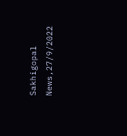Sakhigopal News,27/9/2022